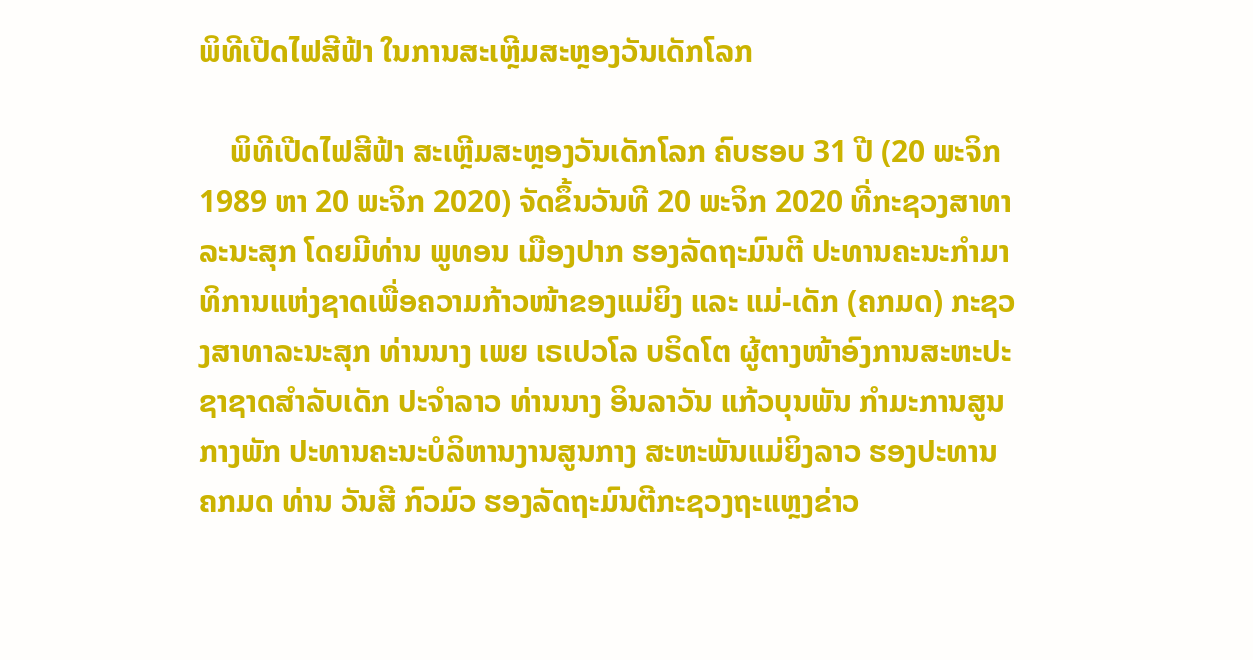ພິທີເປີດໄຟສີຟ້າ ໃນການສະເຫຼີມສະຫຼອງວັນເດັກໂລກ

    ພິທີເປີດໄຟສີຟ້າ ສະເຫຼີມສະຫຼອງວັນເດັກໂລກ ຄົບຮອບ 31 ປີ (20 ພະຈິກ 1989 ຫາ 20 ພະຈິກ 2020) ຈັດຂຶ້ນວັນທີ 20 ພະຈິກ 2020 ທີ່ກະຊວງສາທາລະນະສຸກ ໂດຍມີທ່ານ ພູທອນ ເມືອງປາກ ຮອງລັດຖະມົນຕີ ປະທານຄະນະກໍາມາທິການແຫ່ງຊາດເພື່ອຄວາມກ້າວໜ້າຂອງແມ່ຍິງ ແລະ ແມ່-ເດັກ (ຄກມດ) ກະຊວງສາທາລະນະສຸກ ທ່ານນາງ ເພຍ ເຣເປວໂລ ບຣິດໂຕ ຜູ້ຕາງໜ້າອົງການສະຫະປະຊາຊາດສໍາລັບເດັກ ປະຈໍາລາວ ທ່ານນາງ ອິນລາວັນ ແກ້ວບຸນພັນ ກໍາມະການສູນກາງພັກ ປະທານຄະນະບໍລິຫານງານສູນກາງ ສະຫະພັນແມ່ຍິງລາວ ຮອງປະທານ ຄກມດ ທ່ານ ວັນສີ ກົວມົວ ຮອງລັດຖະມົນຕີກະຊວງຖະແຫຼງຂ່າວ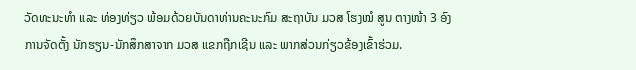ວັດທະນະທໍາ ແລະ ທ່ອງທ່ຽວ ພ້ອມດ້ວຍບັນດາທ່ານຄະນະກົມ ສະຖາບັນ ມວສ ໂຮງໝໍ ສູນ ຕາງໜ້າ 3 ອົງການຈັດຕັ້ງ ນັກຮຽນ-ນັກສຶກສາຈາກ ມວສ ແຂກຖືກເຊີນ ແລະ ພາກສ່ວນກ່ຽວຂ້ອງເຂົ້າຮ່ວມ.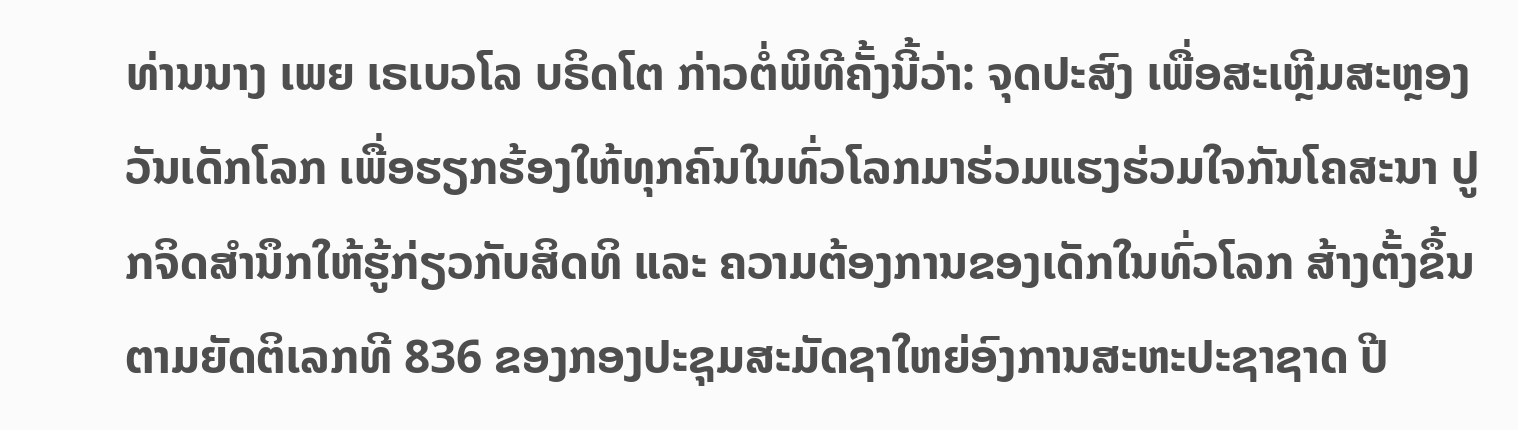ທ່ານນາງ ເພຍ ເຣເບວໂລ ບຣິດໂຕ ກ່າວຕໍ່ພິທີຄັ້ງນີ້ວ່າ: ຈຸດປະສົງ ເພື່ອສະເຫຼີມສະຫຼອງວັນເດັກໂລກ ເພື່ອຮຽກຮ້ອງໃຫ້ທຸກຄົນໃນທົ່ວໂລກມາຮ່ວມແຮງຮ່ວມໃຈກັນໂຄສະນາ ປູກຈິດສໍານຶກໃຫ້ຮູ້ກ່ຽວກັບສິດທິ ແລະ ຄວາມຕ້ອງການຂອງເດັກໃນທົ່ວໂລກ ສ້າງຕັ້ງຂຶ້ນຕາມຍັດຕິເລກທີ 836 ຂອງກອງປະຊຸມສະມັດຊາໃຫຍ່ອົງການສະຫະປະຊາຊາດ ປີ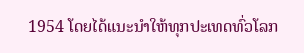1954 ໂດຍໄດ້ແນະນໍາໃຫ້ທຸກປະເທດທົ່ວໂລກ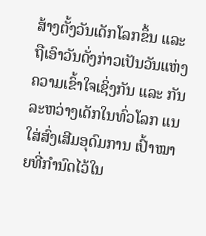ສ້າງຕັ້ງວັນເດັກໂລກຂຶ້ນ ແລະ ຖືເອົາວັນດັ່ງກ່າວເປັນວັນແຫ່ງຄວາມເຂົ້າໃຈເຊິ່ງກັນ ແລະ ກັນລະຫວ່າງເດັກໃນທົ່ວໂລກ ແນໃສ່ສົ່ງເສີມອຸດົມການ ເປົ້າໝາຍທີ່ກໍານົດໄວ້ໃນ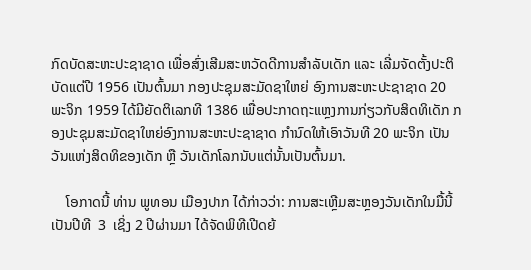ກົດບັດສະຫະປະຊາຊາດ ເພື່ອສົ່ງເສີມສະຫວັດດີການສໍາລັບເດັກ ແລະ ເລີ່ມຈັດຕັ້ງປະຕິບັດແຕ່ປີ 1956 ເປັນຕົ້ນມາ ກອງປະຊຸມສະມັດຊາໃຫຍ່ ອົງການສະຫະປະຊາຊາດ 20 ພະຈິກ 1959 ໄດ້ມີຍັດຕິເລກທີ 1386 ເພື່ອປະກາດຖະແຫຼງການກ່ຽວກັບສິດທິເດັກ ກອງປະຊຸມສະມັດຊາໃຫຍ່ອົງການສະຫະປະຊາຊາດ ກໍານົດໃຫ້ເອົາວັນທີ 20 ພະຈິກ ເປັນວັນແຫ່ງສິດທິຂອງເດັກ ຫຼື ວັນເດັກໂລກນັບແຕ່ນັ້ນເປັນຕົ້ນມາ.

    ໂອກາດນີ້ ທ່ານ ພູທອນ ເມືອງປາກ ໄດ້ກ່າວວ່າ: ການສະເຫຼີມສະຫຼອງວັນເດັກໃນມື້ນີ້ ເປັນປີທີ  3  ເຊິ່ງ 2 ປີຜ່ານມາ ໄດ້ຈັດພິທີເປີດຍ້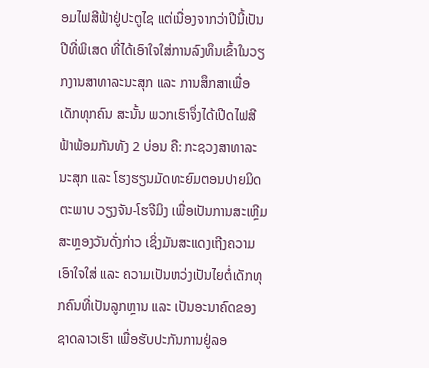ອມໄຟສີຟ້າຢູ່ປະຕູໄຊ ແຕ່ເນື່ອງຈາກວ່າປີນີ້ເປັນປີທີ່ພິເສດ ທີ່ໄດ້ເອົາໃຈໃສ່ການລົງທຶນເຂົ້າໃນວຽກງານສາທາລະນະສຸກ ແລະ ການສຶກສາເພື່ອເດັກທຸກຄົນ ສະນັ້ນ ພວກເຮົາຈຶ່ງໄດ້ເປີດໄຟສີຟ້າພ້ອມກັນທັງ 2 ບ່ອນ ຄື: ກະຊວງສາທາລະນະສຸກ ແລະ ໂຮງຮຽນມັດທະຍົມຕອນປາຍມິດຕະພາບ ວຽງຈັນ-ໂຮຈີມິງ ເພື່ອເປັນການສະເຫຼີມສະຫຼອງວັນດັ່ງກ່າວ ເຊິ່ງມັນສະແດງເຖີງຄວາມເອົາໃຈໃສ່ ແລະ ຄວາມເປັນຫວ່ງເປັນໄຍຕໍ່ເດັກທຸກຄົນທີ່ເປັນລູກຫຼານ ແລະ ເປັນອະນາຄົດຂອງຊາດລາວເຮົາ ເພື່ອຮັບປະກັນການຢູ່ລອ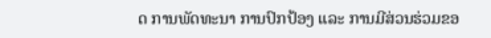ດ ການພັດທະນາ ການປົກປ້ອງ ແລະ ການມີສ່ວນຮ່ວມຂອ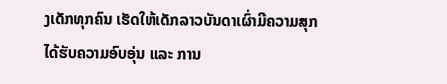ງເດັກທຸກຄົນ ເຮັດໃຫ້ເດັກລາວບັນດາເຜົ່າມີຄວາມສຸກ ໄດ້ຮັບຄວາມອົບອຸ່ນ ແລະ ການ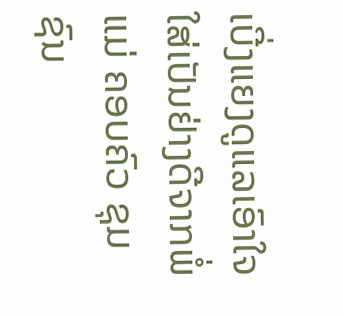ເບີ່ງແຍງດູແລເອົາໃຈໃສ່ເປັນຢ່າງດີຈາກພໍ່ ແມ່ ຄອບຄົວ ຊຸມຊົນ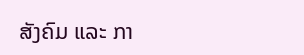ສັງຄົມ ແລະ ກາ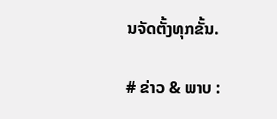ນຈັດຕັ້ງທຸກຂັ້ນ.

# ຂ່າວ & ພາບ :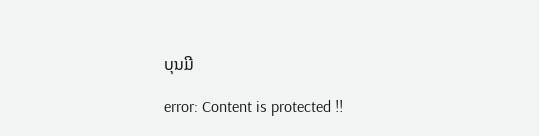ບຸນມີ

error: Content is protected !!